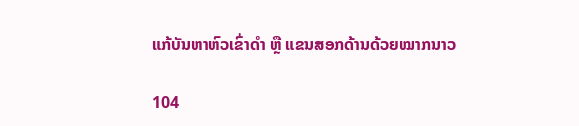ແກ້ບັນຫາຫົວເຂົ່າດຳ ຫຼື ແຂນສອກດ້ານດ້ວຍໝາກນາວ

104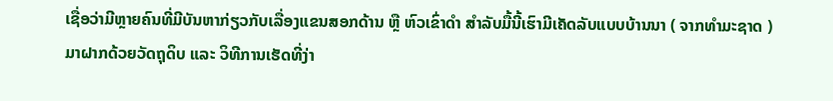ເຊື່ອວ່າມີຫຼາຍຄົນທີ່ມີບັນຫາກ່ຽວກັບເລື່ອງແຂນສອກດ້ານ ຫຼື ຫົວເຂົ່າດຳ ສຳລັບມື້ນີ້ເຮົາມີເຄັດລັບແບບບ້ານນາ ( ຈາກທຳມະຊາດ ) ມາຝາກດ້ວຍວັດຖຸດິບ ແລະ ວິທີການເຮັດທີ່ງ່າ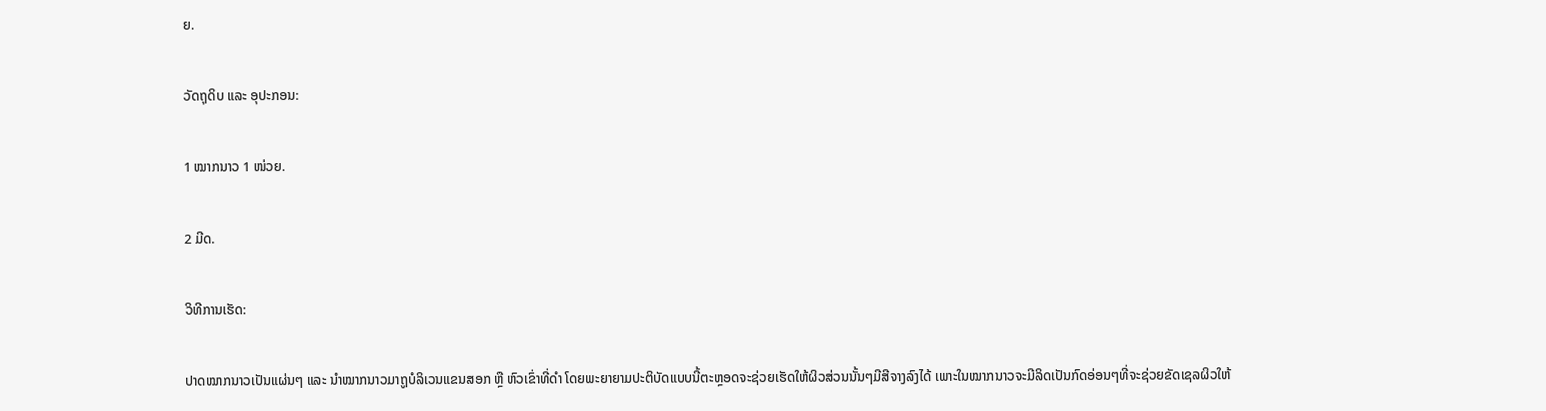ຍ.

ວັດຖຸດິບ ແລະ ອຸປະກອນ:

1 ໝາກນາວ 1 ໜ່ວຍ.

2 ມີດ.

ວິທີການເຮັດ:

ປາດໝາກນາວເປັນແຜ່ນໆ ແລະ ນຳໝາກນາວມາຖູບໍລິເວນແຂນສອກ ຫຼື ຫົວເຂົ່າທີ່ດຳ ໂດຍພະຍາຍາມປະຕິບັດແບບນີ້ຕະຫຼອດຈະຊ່ວຍເຮັດໃຫ້ຜິວສ່ວນນັ້ນໆມີສີຈາງລົງໄດ້ ເພາະໃນໝາກນາວຈະມີລິດເປັນກົດອ່ອນໆທີ່ຈະຊ່ວຍຂັດເຊລຜິວໃຫ້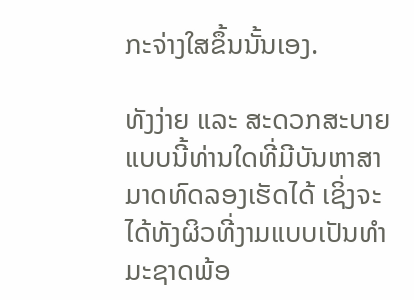ກະຈ່າງໃສຂຶ້ນນັ້ນເອງ.

ທັງງ່າຍ ແລະ ສະດວກສະບາຍແບບນີ້ທ່ານໃດທີ່ມີບັນຫາສາມາດທົດລອງເຮັດໄດ້ ເຊິ່ງຈະໄດ້ທັງຜິວທີ່ງາມແບບເປັນທຳມະຊາດພ້ອ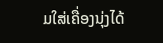ມໃສ່ເຄື່ອງນຸ່ງໄດ້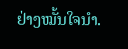ຢ່າງໝັ້ນໃຈນຳ.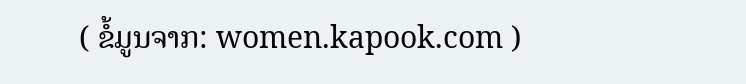( ຂໍ້ມູນຈາກ: women.kapook.com )